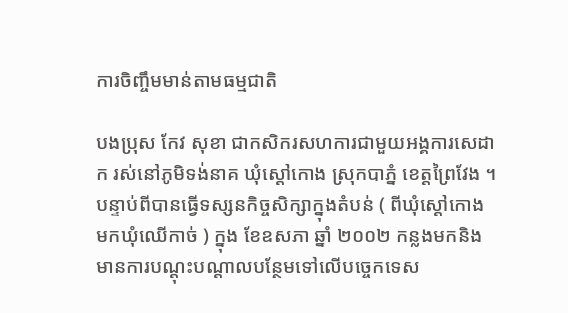ការចិញ្ចឹមមាន់តាមធម្មជាតិ

បងប្រុស កែវ សុខា ជាកសិករសហការជាមួយអង្គការសេដាក រស់នៅភូមិទង់នាគ ឃុំស្តៅកោង ស្រុកបាភ្នំ ខេត្តព្រៃវែង ។ បន្ទាប់ពីបានធ្វើទស្សនកិច្ចសិក្សាក្នុងតំបន់ ( ពីឃុំស្តៅកោង មកឃុំឈើកាច់ ) ក្នុង ខែឧសភា ឆ្នាំ ២០០២ កន្លងមកនិងមានការបណ្តុះបណ្តាលបន្ថែមទៅលើបច្ចេកទេស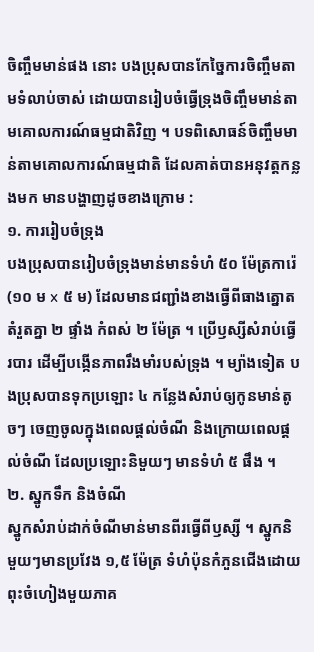ចិញ្ចឹមមាន់ផង នោះ បងប្រុសបានកែច្នៃការចិញ្ចឹមតាមទំលាប់ចាស់ ដោយបានរៀបចំធ្វើទ្រុងចិញ្ចឹមមាន់តាមគោលការណ៍ធម្មជាតិវិញ ។ បទពិសោធន៍ចិញ្ចឹមមាន់តាមគោលការណ៍ធម្មជាតិ ដែលគាត់បានអនុវត្តកន្លងមក មានបង្ហាញដូចខាងក្រោម :
១. ការរៀបចំទ្រុង
បងប្រុសបានរៀបចំទ្រុងមាន់មានទំហំ ៥០ ម៉ែត្រការ៉េ (១០ ម x ៥ ម) ដែលមានជញ្ជាំងខាងធ្វើពីធាងត្នោតតំរួតគ្នា ២ ផ្ទាំង កំពស់ ២ ម៉ែត្រ ។ ប្រើឫស្សីសំរាប់ធ្វើរបារ ដើម្បីបង្កើនភាពរឹងមាំរបស់ទ្រុង ។ ម្យ៉ាងទៀត បងប្រុសបានទុកប្រឡោះ ៤ កន្លែងសំរាប់ឲ្យកូនមាន់តូចៗ ចេញចូលក្នុងពេលផ្តល់ចំណី និងក្រោយពេលផ្តល់ចំណី ដែលប្រឡោះនិមួយៗ មានទំហំ ៥ ផឹង ។
២. ស្នូកទឹក និងចំណី
ស្នូកសំរាប់ដាក់ចំណីមាន់មានពីរធ្វើពីឫស្សី ។ ស្នូកនិមួយៗមានប្រវែង ១,៥ ម៉ែត្រ ទំហំប៉ុនកំភួនជើងដោយពុះចំហៀងមួយភាគ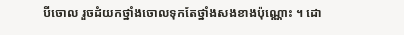បីចោល រួចដំយកថ្នាំងចោលទុកតែថ្នាំងសងខាងប៉ុណ្ណោះ ។ ដោ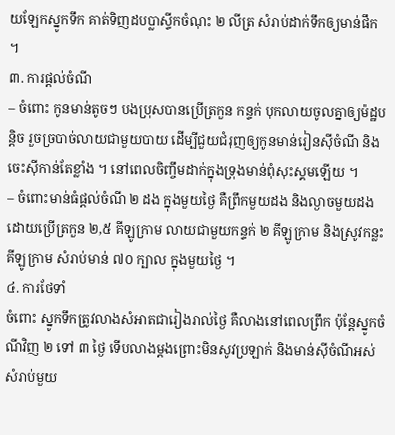យឡែកស្នូកទឹក គាត់ទិញដបប្លាស្ទីកចំណុះ ២ លីត្រ សំរាប់ដាក់ទឹកឲ្យមាន់ផឹក ។
៣. ការផ្តល់ចំណី
– ចំពោះ កូនមាន់តូចៗ បងប្រុសបានប្រើត្រកួន កន្ទក់ បុកលាយចូលគ្នាឲ្យម៉ដ្ឋបន្តិច រួចច្របាច់លាយជាមួយបាយ ដើម្បីជួយជំរុញឲ្យកូនមាន់រៀនស៊ីចំណី និងចេះស៊ីកាន់តែខ្លាំង ។ នៅពេលចិញ្ចឹមដាក់ក្នុងទ្រុងមាន់ពុំសុះស្គមឡើយ ។
– ចំពោះមាន់ធំផ្តល់ចំណី ២ ដង ក្នុងមួយថ្ងៃ គឺព្រឹកមួយដង និងល្ងាចមួយដង ដោយប្រើត្រកួន ២,៥ គីឡូក្រាម លាយជាមួយកន្ទក់ ២ គីឡូក្រាម និងស្រូវកន្លះគីឡូក្រាម សំរាប់មាន់ ៧០ ក្បាល ក្នុងមួយថ្ងៃ ។
៤. ការថែទាំ
ចំពោះ ស្នូកទឹកត្រូវលាងសំអាតជារៀងរាល់ថ្ងៃ គឺលាងនៅពេលព្រឹក ប៉ុន្តែស្នូកចំណីវិញ ២ ទៅ ៣ ថ្ងៃ ទើបលាងម្តងព្រោះមិនសូវប្រឡាក់ និងមាន់ស៊ីចំណីអស់សំរាប់មួយ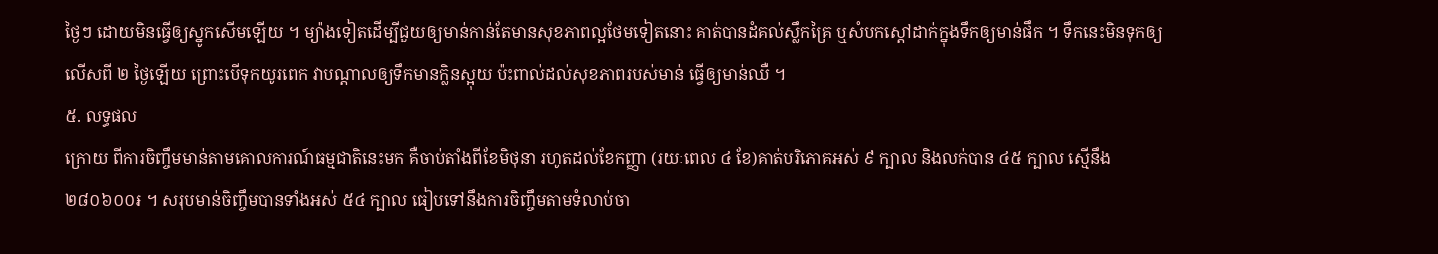ថ្ងៃៗ ដោយមិនធ្វើឲ្យស្នូកសើមឡើយ ។ ម្យ៉ាងទៀតដើម្បីជួយឲ្យមាន់កាន់តែមានសុខភាពល្អថែមទៀតនោះ គាត់បានដំគល់ស្លឹកគ្រៃ ឬសំបកស្តៅដាក់ក្នុងទឹកឲ្យមាន់ផឹក ។ ទឹកនេះមិនទុកឲ្យលើសពី ២ ថ្ងៃឡើយ ព្រោះបើទុកយូរពេក វាបណ្តាលឲ្យទឹកមានក្លិនស្អុយ ប៉ះពាល់ដល់សុខភាពរបស់មាន់ ធ្វើឲ្យមាន់ឈឺ ។
៥. លទ្ធផល
ក្រោយ ពីការចិញ្ចឹមមាន់តាមគោលការណ៍ធម្មជាតិនេះមក គឺចាប់តាំងពីខែមិថុនា រហូតដល់ខែកញ្ញា (រយៈពេល ៤ ខែ)គាត់បរិភោគអស់ ៩ ក្បាល និងលក់បាន ៤៥ ក្បាល ស្មើនឹង ២៨០៦០០៛ ។ សរុបមាន់ចិញ្ចឹមបានទាំងអស់ ៥៤ ក្បាល ធៀបទៅនឹងការចិញ្ចឹមតាមទំលាប់ចា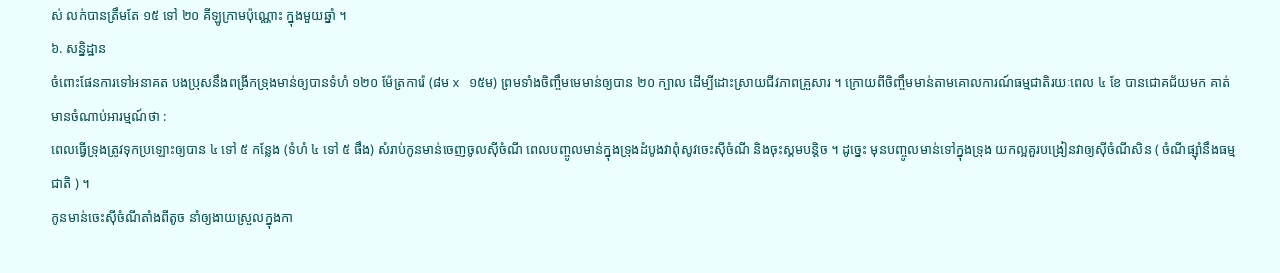ស់ លក់បានត្រឹមតែ ១៥ ទៅ ២០ គីឡូក្រាមប៉ុណ្ណោះ ក្នុងមួយឆ្នាំ ។
៦. សន្និដ្ឋាន
ចំពោះផែនការទៅអនាគត បងប្រុសនឹងពង្រីកទ្រុងមាន់ឲ្យបានទំហំ ១២០ ម៉ែត្រការ៉េ (៨ម x ១៥ម) ព្រមទាំងចិញ្ចឹមមេមាន់ឲ្យបាន ២០ ក្បាល ដើម្បីដោះស្រាយជីវភាពគ្រួសារ ។ ក្រោយពីចិញ្ចឹមមាន់តាមគោលការណ៍ធម្មជាតិរយៈពេល ៤ ខែ បានជោគជ័យមក គាត់មានចំណាប់អារម្មណ៍ថា :
ពេលធ្វើទ្រុងត្រូវទុកប្រឡោះឲ្យបាន ៤ ទៅ ៥ កន្លែង (ទំហំ ៤ ទៅ ៥ ផឹង) សំរាប់កូនមាន់ចេញចូលស៊ីចំណី ពេលបញ្ចូលមាន់ក្នុងទ្រុងដំបូងវាពុំសូវចេះស៊ីចំណី និងចុះស្គមបន្តិច ។ ដូច្នេះ មុនបញ្ចូលមាន់ទៅក្នុងទ្រុង យកល្អគួរបង្រៀនវាឲ្យស៊ីចំណីសិន ( ចំណីផ្ស៊ាំនឹងធម្មជាតិ ) ។
កូនមាន់ចេះស៊ីចំណីតាំងពីតូច នាំឲ្យងាយស្រួលក្នុងកា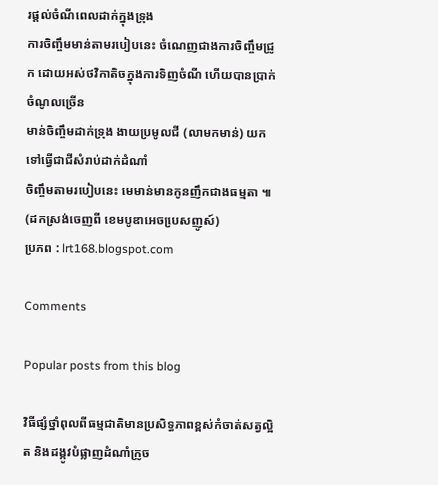រផ្តល់ចំណីពេលដាក់ក្នុងទ្រុង
ការចិញ្ចឹមមាន់តាមរបៀបនេះ ចំណេញជាងការចិញ្ចឹមជ្រូក ដោយអស់ថវិកាតិចក្នុងការទិញចំណី ហើយបានប្រាក់ចំណូលច្រើន
មាន់ចិញ្ចឹមដាក់ទ្រុង ងាយប្រមូលជី (លាមកមាន់) យកទៅធ្វើជាជីសំរាប់ដាក់ដំណាំ
ចិញ្ចឹមតាមរបៀបនេះ មេមាន់មានកូនញឹកជាងធម្មតា ៕
(ដកស្រង់ចេញពី ខេមបូឌាអេចបេ្រសញូស៍)
ប្រភព : lrt168.blogspot.com

Comments

Popular posts from this blog

វិធីផ្សំថ្នាំពុលពីធម្មជាតិមានប្រសិទ្ធភាពខ្ពស់កំចាត់សត្វល្អិត និងដង្កូវបំផ្លាញដំណាំក្រូច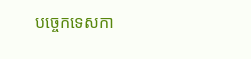បច្ចេកទេសកា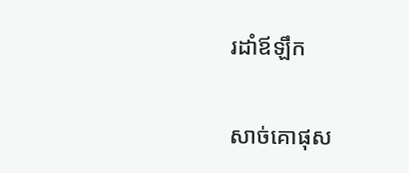រដាំឪឡឹក

សាច់គោផុស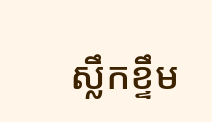ស្លឹកខ្ទឹម